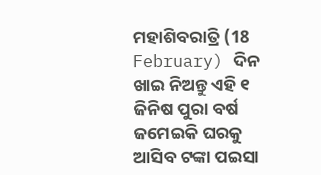ମହାଶିବରାତ୍ରି (18 February) ଦିନ ଖାଇ ନିଅନ୍ତୁ ଏହି ୧ ଜିନିଷ ପୁରା ବର୍ଷ ଜମେଇକି ଘରକୁ ଆସିବ ଟଙ୍କା ପଇସା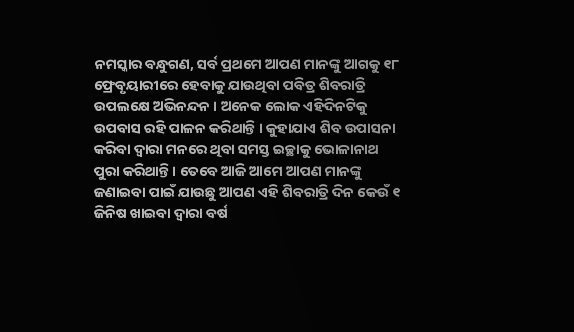ନମସ୍କାର ବନ୍ଧୁଗଣ, ସର୍ବ ପ୍ରଥମେ ଆପଣ ମାନଙ୍କୁ ଆଗକୁ ୧୮ ଫ୍ରେବୃୟାରୀରେ ହେବାକୁ ଯାଉଥିବା ପବିତ୍ର ଶିବରାତ୍ରି ଉପଲକ୍ଷେ ଅଭିନନ୍ଦନ । ଅନେକ ଲୋକ ଏହିଦିନଟିକୁ ଉପବାସ ରହି ପାଳନ କରିଥାନ୍ତି । କୁହାଯାଏ ଶିବ ଉପାସନା କରିବା ଦ୍ଵାରା ମନରେ ଥିବା ସମସ୍ତ ଇଚ୍ଛାକୁ ଭୋଳାନାଥ ପୁରା କରିଥାନ୍ତି । ତେବେ ଆଜି ଆମେ ଆପଣ ମାନଙ୍କୁ ଜଣାଇବା ପାଇଁ ଯାଉଛୁ ଆପଣ ଏହି ଶିବରାତ୍ରି ଦିନ କେଉଁ ୧ ଜିନିଷ ଖାଇବା ଦ୍ଵାରା ବର୍ଷ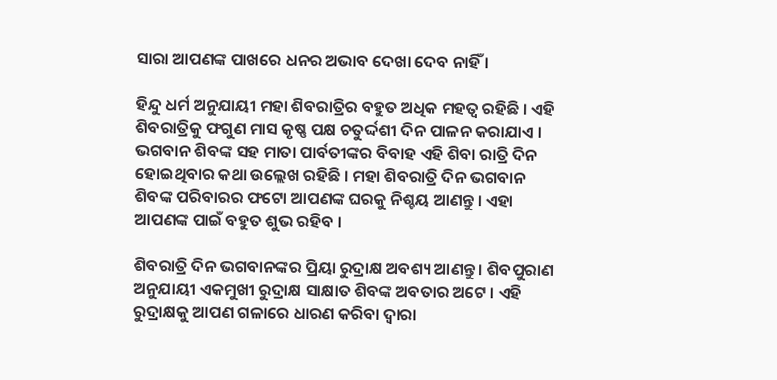ସାରା ଆପଣଙ୍କ ପାଖରେ ଧନର ଅଭାବ ଦେଖା ଦେବ ନାହିଁ ।

ହିନ୍ଦୁ ଧର୍ମ ଅନୁଯାୟୀ ମହା ଶିବରାତ୍ରିର ବହୁତ ଅଧିକ ମହତ୍ଵ ରହିଛି । ଏହି ଶିବରାତ୍ରିକୁ ଫଗୁଣ ମାସ କୃଷ୍ଣ ପକ୍ଷ ଚତୁର୍ଦ୍ଦଶୀ ଦିନ ପାଳନ କରାଯାଏ । ଭଗବାନ ଶିବଙ୍କ ସହ ମାତା ପାର୍ବତୀଙ୍କର ବିବାହ ଏହି ଶିବା ରାତ୍ରି ଦିନ ହୋଇଥିବାର କଥା ଉଲ୍ଲେଖ ରହିଛି । ମହା ଶିବରାତ୍ରି ଦିନ ଭଗବାନ ଶିବଙ୍କ ପରିବାରର ଫଟୋ ଆପଣଙ୍କ ଘରକୁ ନିଶ୍ଚୟ ଆଣନ୍ତୁ । ଏହା ଆପଣଙ୍କ ପାଇଁ ବହୁତ ଶୁଭ ରହିବ ।

ଶିବରାତ୍ରି ଦିନ ଭଗବାନଙ୍କର ପ୍ରିୟା ରୁଦ୍ରାକ୍ଷ ଅବଶ୍ୟ ଆଣନ୍ତୁ । ଶିବପୁରାଣ ଅନୁଯାୟୀ ଏକମୁଖୀ ରୁଦ୍ରାକ୍ଷ ସାକ୍ଷାତ ଶିବଙ୍କ ଅବତାର ଅଟେ । ଏହି ରୁଦ୍ରାକ୍ଷକୁ ଆପଣ ଗଳାରେ ଧାରଣ କରିବା ଦ୍ଵାରା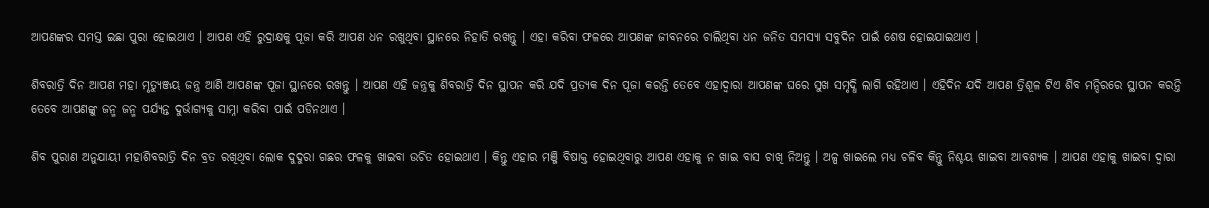ଆପଣଙ୍କର ସମସ୍ତ ଇଛା ପୁରା ହୋଇଥାଏ । ଆପଣ ଏହି ରୁଦ୍ରାକ୍ଷକୁ ପୂଜା କରି ଆପଣ ଧନ ରଖୁଥିବା ସ୍ଥାନରେ ନିହାତି ରଖନ୍ତୁ । ଏହା କରିବା ଫଳରେ ଆପଣଙ୍କ ଜୀବନରେ ଚାଲିଥିବା ଧନ ଜନିତ ସମସ୍ୟା ସବୁଦିନ ପାଇଁ ଶେଷ ହୋଇଯାଇଥାଏ ।

ଶିବରାତ୍ରି ଦିନ ଆପଣ ମହା ମୃତ୍ୟୁଞ୍ଜୟ ଜନ୍ତ୍ର ଆଣି ଆପଣଙ୍କ ପୂଜା ସ୍ଥାନରେ ରଖନ୍ତୁ । ଆପଣ ଏହି ଜନ୍ତ୍ରକୁ ଶିବରାତ୍ରି ଦିନ ସ୍ଥାପନ କରି ଯଦି ପ୍ରତ୍ୟକ ଦିନ ପୂଜା କରନ୍ତି ତେବେ ଏହାଦ୍ୱାରା ଆପଣଙ୍କ ଘରେ ସୁଖ ସମୃଦ୍ଧି ଲାଗି ରହିଥାଏ । ଏହିଦିନ ଯଦି ଆପଣ ତ୍ରିଶୂଳ ଟିଏ ଶିବ ମନ୍ଦିରରେ ସ୍ଥାପନ କରନ୍ତି ତେବେ ଆପଣଙ୍କୁ ଜନ୍ମ ଜନ୍ମ ପର୍ଯ୍ୟନ୍ତ ଦୁର୍ଭାଗ୍ୟକୁ ସାମ୍ନା କରିବା ପାଇଁ ପଡିନଥାଏ ।

ଶିବ ପୁରାଣ ଅନୁଯାୟୀ ମହାଶିବରାତ୍ରି ଦିନ ବ୍ରତ ରଖିଥିବା ଲୋକ ଦୁଦୁରା ଗଛର ଫଳକୁ ଖାଇବା ଉଚିତ ହୋଇଥାଏ । କିନ୍ତୁ ଏହାର ମଞ୍ଜି ବିଷାକ୍ତ ହୋଇଥିବାରୁ ଆପଣ ଏହାକୁ ନ ଖାଇ ବାସ ଚାଖି ନିଅନ୍ତୁ । ଅଳ୍ପ ଖାଇଲେ ମଧ୍ୟ ଚଳିବ କିନ୍ତୁ ନିଶ୍ଚୟ ଖାଇବା ଆବଶ୍ୟକ । ଆପଣ ଏହାକୁ ଖାଇବା ଦ୍ଵାରା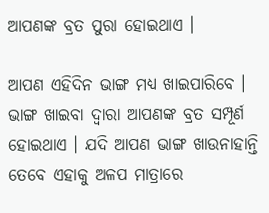ଆପଣଙ୍କ ବ୍ରତ ପୁରା ହୋଇଥାଏ ।

ଆପଣ ଏହିଦିନ ଭାଙ୍ଗ ମଧ୍ୟ ଖାଇପାରିବେ । ଭାଙ୍ଗ ଖାଇବା ଦ୍ଵାରା ଆପଣଙ୍କ ବ୍ରତ ସମ୍ପୂର୍ଣ ହୋଇଥାଏ । ଯଦି ଆପଣ ଭାଙ୍ଗ ଖାଉନାହାନ୍ତି ତେବେ ଏହାକୁ ଅଳପ ମାତ୍ରାରେ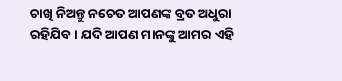ଚାଖି ନିଅନ୍ତୁ ନଚେତ ଆପଣଙ୍କ ବ୍ରତ ଅଧୁରା ରହିଯିବ । ଯଦି ଆପଣ ମାନଙ୍କୁ ଆମର ଏହି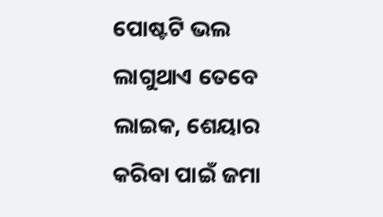ପୋଷ୍ଟଟି ଭଲ ଲାଗୁଥାଏ ତେବେ ଲାଇକ, ଶେୟାର କରିବା ପାଇଁ ଜମା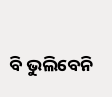ବି ଭୁଲିବେନି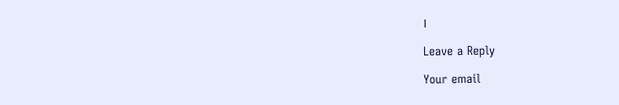।

Leave a Reply

Your email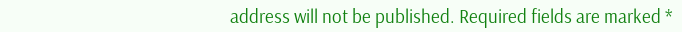address will not be published. Required fields are marked *